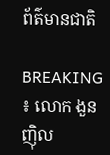ព័ត៌មានជាតិ

BREAKING ៖ លោក ងួន ញ៉ិល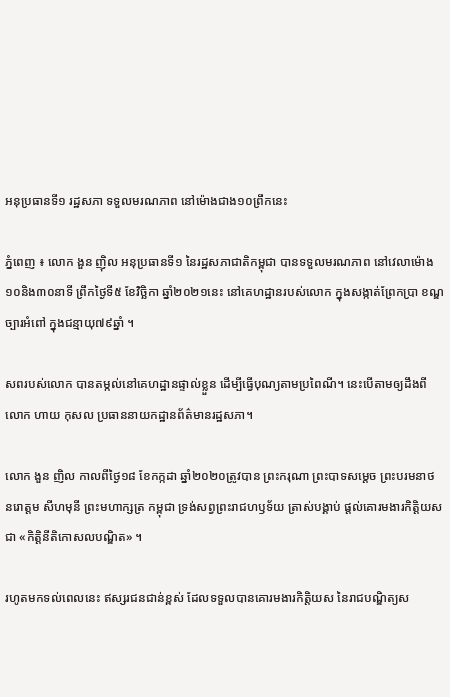អនុប្រធានទី១ រដ្ឋសភា ទទួលមរណភាព នៅម៉ោងជាង១០ព្រឹកនេះ

ភ្នំពេញ ៖ លោក ងួន ញ៉ិល អនុប្រធានទី១ នៃរដ្ឋសភាជាតិកម្ពុជា បានទទួលមរណភាព នៅវេលាម៉ោង១០និង៣០នាទី ព្រឹកថ្ងៃទី៥ ខែវិច្ឆិកា ឆ្នាំ២០២១នេះ នៅគេហដ្ឋានរបស់លោក ក្នុងសង្កាត់ព្រែកប្រា ខណ្ឌច្បារអំពៅ ក្នុងជន្មាយុ៧៩ឆ្នាំ ។

សពរបស់លោក បានតម្កល់នៅគេហដ្ឋានផ្ទាល់ខ្លួន ដើម្បីធ្វើបុណ្យតាមប្រពៃណី។ នេះបើតាមឲ្យដឹងពីលោក ហាយ កុសល ប្រធាននាយកដ្ឋានព័ត៌មានរដ្ឋសភា។

លោក ងួន ញិល កាលពីថ្ងៃ១៨ ខែកក្កដា ឆ្នាំ២០២០ត្រូវបាន ព្រះករុណា ព្រះបាទសម្ដេច ព្រះបរមនាថ នរោត្ដម សីហមុនី ព្រះមហាក្សត្រ កម្ពុជា ទ្រង់សព្វព្រះរាជហឫទ័យ ត្រាស់បង្គាប់ ផ្ដល់គោរមងារកិត្តិយសជា «កិត្តិនីតិកោសលបណ្ឌិត» ។

រហូតមកទល់ពេលនេះ ឥស្សរជនជាន់ខ្ពស់ ដែលទទួលបានគោរមងារកិត្តិយស នៃរាជបណ្ឌិត្យស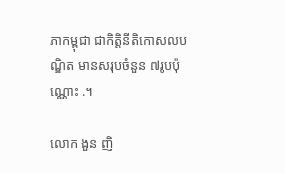ភាកម្ពុជា ជាកិត្តិនីតិកោសលបណ្ឌិត មានសរុបចំនួន ៧រូបប៉ុណ្ណោះ .។

លោក ងួន ញិ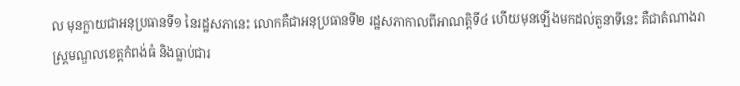ល មុនក្លាយជាអនុប្រធានទី១ នៃរដ្ឋសភានេះ លោកគឺជាអនុប្រធានទី២ រដ្ឋសភាកាលពីអាណត្តិទី៤ ហើយមុនឡើងមកដល់តួនាទីនេះ គឺជាតំណាងរាស្ត្រមណ្ឌលខេត្តកំពង់ធំ និងធ្លាប់ជារ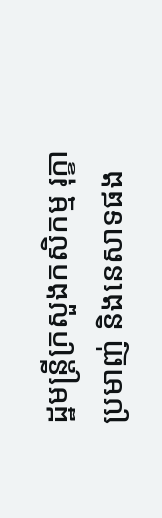ដ្ឋមន្រ្តីក្រសួងកសិកម្ម រុក្ខាប្រមាញ់ និងនេសាទផង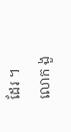ដែរ ។ លោក ងួ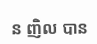ន ញិល បាន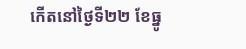កើតនៅថ្ងៃទី២២ ខែធ្នូ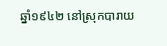ឆ្នាំ១៩៤២ នៅស្រុកបារាយ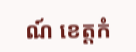ណ៍ ខេត្តកំ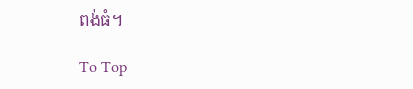ពង់ធំ។

To Top